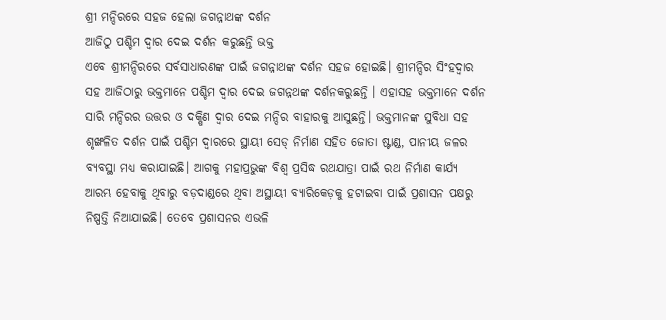ଶ୍ରୀ ମନ୍ଦିରରେ ସହଜ ହେଲା ଜଗନ୍ନାଥଙ୍କ ଦର୍ଶନ
ଆଜିଠୁ ପଶ୍ଚିମ ଦ୍ୱାର ଦେଇ ଦର୍ଶନ କରୁଛନ୍ତି ଭକ୍ତ
ଏବେ ଶ୍ରୀମନ୍ଦିରରେ ସର୍ବସାଧାରଣଙ୍କ ପାଇଁ ଜଗନ୍ନାଥଙ୍କ ଦର୍ଶନ ସହଜ ହୋଇଛି। ଶ୍ରୀମନ୍ଦିର ସିଂହଦ୍ଵାର ସହ ଆଜିଠାରୁ ଭକ୍ତମାନେ ପଶ୍ଚିମ ଦ୍ଵାର ଦେଇ ଜଗନ୍ନଥଙ୍କ ଦର୍ଶନକରୁଛନ୍ତି । ଏହାସହ ଭକ୍ତମାନେ ଦର୍ଶନ ସାରି ମନ୍ଦିରର ଉତ୍ତର ଓ ଦକ୍ଷିଣ ଦ୍ଵାର ଦେଇ ମନ୍ଦିର ବାହାରକୁ ଆସୁଛନ୍ତି। ଭକ୍ତମାନଙ୍କ ସୁବିଧା ସହ ଶୃଙ୍ଖଳିତ ଦର୍ଶନ ପାଇଁ ପଶ୍ଚିମ ଦ୍ଵାରରେ ସ୍ଥାୟୀ ସେଡ୍ ନିର୍ମାଣ ସହିତ ଜୋତା ଷ୍ଟାଣ୍ଡ, ପାନୀୟ ଜଳର ବ୍ୟବସ୍ଥା ମଧ୍ୟ କରାଯାଇଛି। ଆଗକୁ ମହାପ୍ରଭୁଙ୍କ ବିଶ୍ବ ପ୍ରସିଦ୍ଧ ରଥଯାତ୍ରା ପାଇଁ ରଥ ନିର୍ମାଣ କାର୍ଯ୍ୟ ଆରମ୍ଭ ହେବାକୁ ଥିବାରୁ ବଡ଼ଦାଣ୍ଡରେ ଥିବା ଅସ୍ଥାୟୀ ବ୍ୟାରିକେଡ଼କୁ ହଟାଇବା ପାଇଁ ପ୍ରଶାସନ ପକ୍ଷରୁ ନିଷ୍ପତ୍ତି ନିଆଯାଇଛି। ତେବେ ପ୍ରଶାସନର ଏଭଳି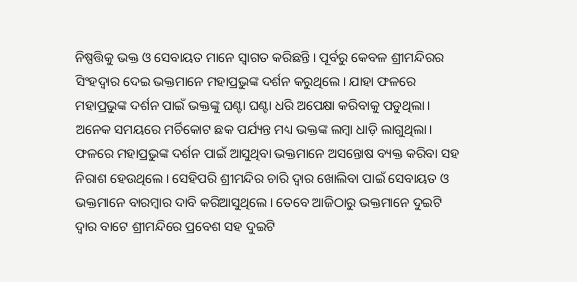ନିଷ୍ପତ୍ତିକୁ ଭକ୍ତ ଓ ସେବାୟତ ମାନେ ସ୍ବାଗତ କରିଛନ୍ତି। ପୂର୍ବରୁ କେବଳ ଶ୍ରୀମନ୍ଦିରର ସିଂହଦ୍ଵାର ଦେଇ ଭକ୍ତମାନେ ମହାପ୍ରଭୁଙ୍କ ଦର୍ଶନ କରୁଥିଲେ। ଯାହା ଫଳରେ ମହାପ୍ରଭୁଙ୍କ ଦର୍ଶନ ପାଇଁ ଭକ୍ତଙ୍କୁ ଘଣ୍ଟା ଘଣ୍ଟା ଧରି ଅପେକ୍ଷା କରିବାକୁ ପଡୁଥିଲା। ଅନେକ ସମୟରେ ମର୍ଚିକୋଟ ଛକ ପର୍ଯ୍ୟନ୍ତ ମଧ୍ୟ ଭକ୍ତଙ୍କ ଲମ୍ବା ଧାଡ଼ି ଲାଗୁଥିଲା।
ଫଳରେ ମହାପ୍ରଭୁଙ୍କ ଦର୍ଶନ ପାଇଁ ଆସୁଥିବା ଭକ୍ତମାନେ ଅସନ୍ତୋଷ ବ୍ୟକ୍ତ କରିବା ସହ ନିରାଶ ହେଉଥିଲେ। ସେହିପରି ଶ୍ରୀମନ୍ଦିର ଚାରି ଦ୍ବାର ଖୋଲିବା ପାଇଁ ସେବାୟତ ଓ ଭକ୍ତମାନେ ବାରମ୍ବାର ଦାବି କରିଆସୁଥିଲେ। ତେବେ ଆଜିଠାରୁ ଭକ୍ତମାନେ ଦୁଇଟି ଦ୍ବାର ବାଟେ ଶ୍ରୀମନ୍ଦିରେ ପ୍ରବେଶ ସହ ଦୁଇଟି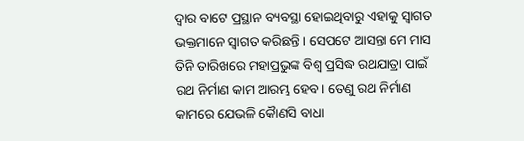ଦ୍ବାର ବାଟେ ପ୍ରସ୍ଥାନ ବ୍ୟବସ୍ଥା ହୋଇଥିବାରୁ ଏହାକୁ ସ୍ବାଗତ ଭକ୍ତମାନେ ସ୍ୱାଗତ କରିଛନ୍ତି । ସେପଟେ ଆସନ୍ତା ମେ ମାସ ତିନି ତାରିଖରେ ମହାପ୍ରଭୁଙ୍କ ବିଶ୍ବ ପ୍ରସିଦ୍ଧ ରଥଯାତ୍ରା ପାଇଁ ରଥ ନିର୍ମାଣ କାମ ଆରମ୍ଭ ହେବ। ତେଣୁ ରଥ ନିର୍ମାଣ କାମରେ ଯେଭଳି କୈାଣସି ବାଧା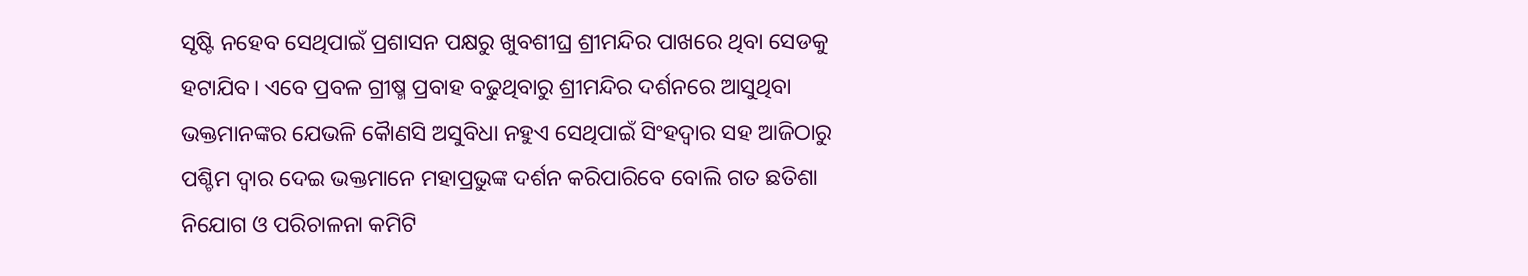ସୃଷ୍ଟି ନହେବ ସେଥିପାଇଁ ପ୍ରଶାସନ ପକ୍ଷରୁ ଖୁବଶୀଘ୍ର ଶ୍ରୀମନ୍ଦିର ପାଖରେ ଥିବା ସେଡକୁ ହଟାଯିବ। ଏବେ ପ୍ରବଳ ଗ୍ରୀଷ୍ମ ପ୍ରବାହ ବଢୁଥିବାରୁ ଶ୍ରୀମନ୍ଦିର ଦର୍ଶନରେ ଆସୁଥିବା ଭକ୍ତମାନଙ୍କର ଯେଭଳି କୈାଣସି ଅସୁବିଧା ନହୁଏ ସେଥିପାଇଁ ସିଂହଦ୍ଵାର ସହ ଆଜିଠାରୁ ପଶ୍ଚିମ ଦ୍ଵାର ଦେଇ ଭକ୍ତମାନେ ମହାପ୍ରଭୁଙ୍କ ଦର୍ଶନ କରିପାରିବେ ବୋଲି ଗତ ଛତିଶା ନିଯୋଗ ଓ ପରିଚାଳନା କମିଟି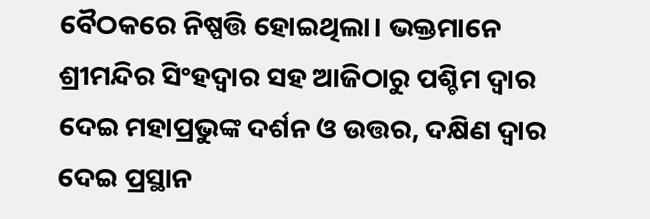ବୈଠକରେ ନିଷ୍ପତ୍ତି ହୋଇଥିଲା। ଭକ୍ତମାନେ ଶ୍ରୀମନ୍ଦିର ସିଂହଦ୍ଵାର ସହ ଆଜିଠାରୁ ପଶ୍ଚିମ ଦ୍ଵାର ଦେଇ ମହାପ୍ରଭୁଙ୍କ ଦର୍ଶନ ଓ ଉତ୍ତର, ଦକ୍ଷିଣ ଦ୍ଵାର ଦେଇ ପ୍ରସ୍ଥାନ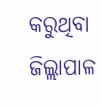କରୁଥିବା ଜିଲ୍ଲାପାଳ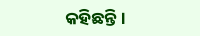କହିଛନ୍ତି।